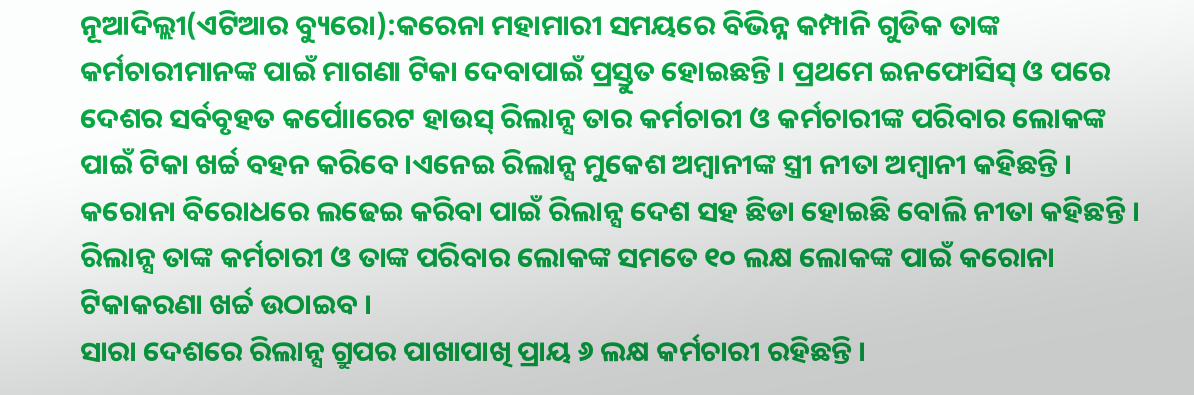ନୂଆଦିଲ୍ଲୀ(ଏଟିଆର ବ୍ୟୁରୋ):କରେନା ମହାମାରୀ ସମୟରେ ବିଭିନ୍ନ କମ୍ପାନି ଗୁଡିକ ତାଙ୍କ କର୍ମଚାରୀମାନଙ୍କ ପାଇଁ ମାଗଣା ଟିକା ଦେବାପାଇଁ ପ୍ରସ୍ତୁତ ହୋଇଛନ୍ତି । ପ୍ରଥମେ ଇନଫୋସିସ୍ ଓ ପରେ ଦେଶର ସର୍ବବୃହତ କର୍ପୋାରେଟ ହାଉସ୍ ରିଲାନ୍ସ ତାର କର୍ମଚାରୀ ଓ କର୍ମଚାରୀଙ୍କ ପରିବାର ଲୋକଙ୍କ ପାଇଁ ଟିକା ଖର୍ଚ୍ଚ ବହନ କରିବେ ।ଏନେଇ ରିଲାନ୍ସ ମୁକେଶ ଅମ୍ବାନୀଙ୍କ ସ୍ତ୍ରୀ ନୀତା ଅମ୍ବାନୀ କହିଛନ୍ତି ।
କରୋନା ବିରୋଧରେ ଲଢେଇ କରିବା ପାଇଁ ରିଲାନ୍ସ ଦେଶ ସହ ଛିଡା ହୋଇଛି ବୋଲି ନୀତା କହିଛନ୍ତି । ରିଲାନ୍ସ ତାଙ୍କ କର୍ମଚାରୀ ଓ ତାଙ୍କ ପରିବାର ଲୋକଙ୍କ ସମତେ ୧୦ ଲକ୍ଷ ଲୋକଙ୍କ ପାଇଁ କରୋନା ଟିକାକରଣା ଖର୍ଚ୍ଚ ଉଠାଇବ ।
ସାରା ଦେଶରେ ରିଲାନ୍ସ ଗ୍ରୁପର ପାଖାପାଖି ପ୍ରାୟ ୬ ଲକ୍ଷ କର୍ମଚାରୀ ରହିଛନ୍ତି ।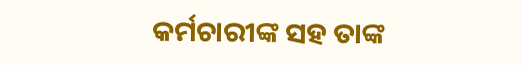କର୍ମଚାରୀଙ୍କ ସହ ତାଙ୍କ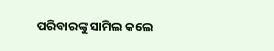ପରିବାରଙ୍କୁ ସାମିଲ କଲେ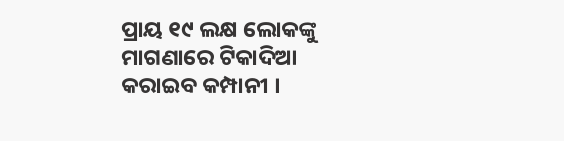ପ୍ରାୟ ୧୯ ଲକ୍ଷ ଲୋକଙ୍କୁ ମାଗଣାରେ ଟିକାଦିଆ କରାଇବ କମ୍ପାନୀ ।